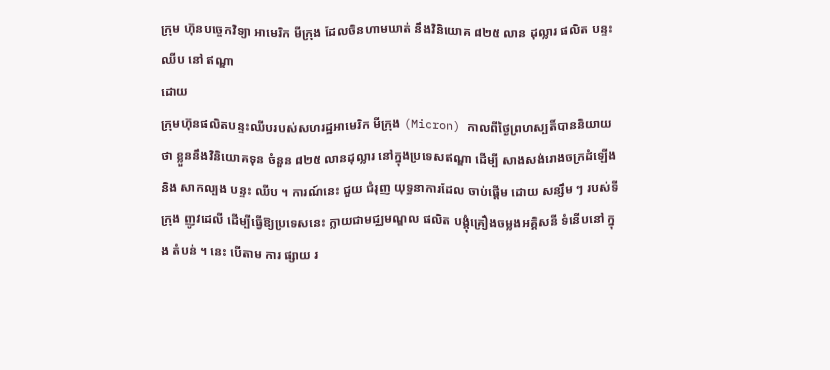ក្រុម ហ៊ុនបច្ចេកវិទ្យា អាមេរិក មីក្រុង ដែលចិនហាមឃាត់ នឹងវិនិយោគ ៨២៥ លាន ដុល្លារ ផលិត បន្ទះ ឈីប នៅ ឥណ្ឌា
ដោយ
ក្រុមហ៊ុនផលិតបន្ទះឈីបរបស់សហរដ្ឋអាមេរិក មីក្រុង (Micron) កាលពីថ្ងៃព្រហស្បតិ៍បាននិយាយថា ខ្លួននឹងវិនិយោគទុន ចំនួន ៨២៥ លានដុល្លារ នៅក្នុងប្រទេសឥណ្ឌា ដើម្បី សាងសង់រោងចក្រដំឡើង និង សាកល្បង បន្ទះ ឈីប ។ ការណ៍នេះ ជួយ ជំរុញ យុទ្ធនាការដែល ចាប់ផ្តើម ដោយ សន្សឹម ៗ របស់ទីក្រុង ញូវដេលី ដើម្បីធ្វើឱ្យប្រទេសនេះ ក្លាយជាមជ្ឈមណ្ឌល ផលិត បង្គុំគ្រឿងចម្លងអគ្គិសនី ទំនើបនៅ ក្នុង តំបន់ ។ នេះ បើតាម ការ ផ្សាយ រ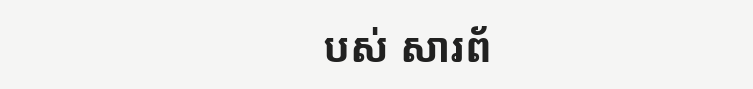បស់ សារព័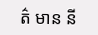ត៌ មាន នី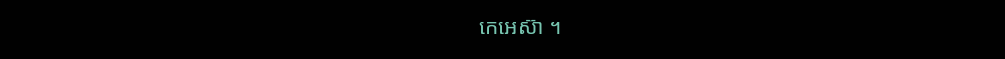កេអេស៊ា ។